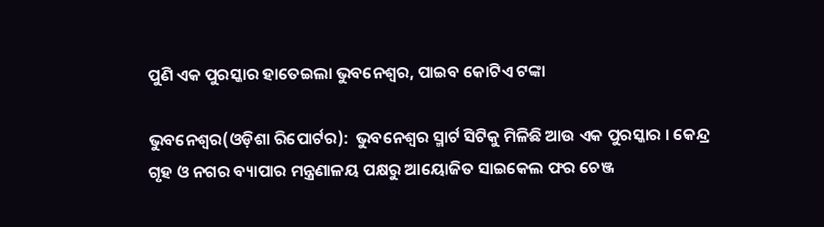ପୁଣି ଏକ ପୁରସ୍କାର ହାତେଇଲା ଭୁବନେଶ୍ୱର, ପାଇବ କୋଟିଏ ଟଙ୍କା

ଭୁବନେଶ୍ୱର(ଓଡ଼ିଶା ରିପୋର୍ଟର):  ଭୁବନେଶ୍ୱର ସ୍ମାର୍ଟ ସିଟିକୁ ମିଳିଛି ଆଉ ଏକ ପୁରସ୍କାର । କେନ୍ଦ୍ର ଗୃହ ଓ ନଗର ବ୍ୟାପାର ମନ୍ତ୍ରଣାଳୟ ପକ୍ଷରୁ ଆୟୋଜିତ ସାଇକେଲ ଫର ଚେଞ୍ଜ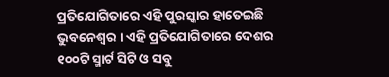ପ୍ରତିଯୋଗିତାରେ ଏହି ପୁରସ୍କାର ହାତେଇଛି  ଭୁବନେଶ୍ୱର । ଏହି ପ୍ରତିଯୋଗିତାରେ ଦେଶର ୧୦୦ଟି ସ୍ମାର୍ଟ ସିଟି ଓ ସବୁ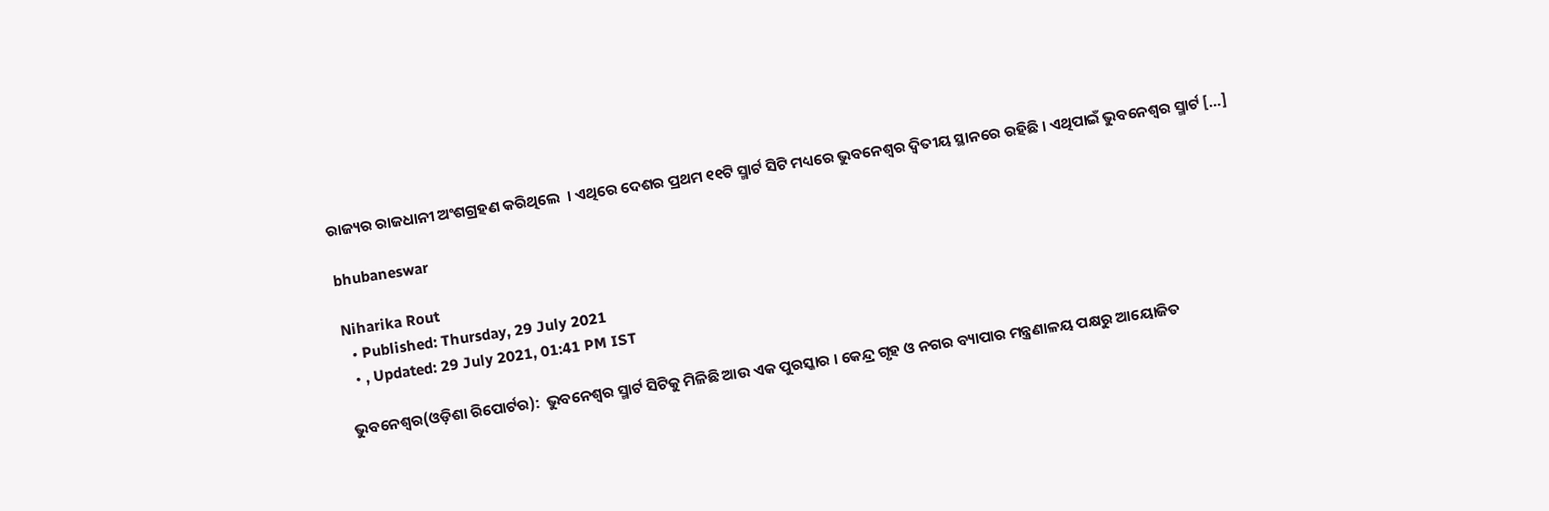ରାଜ୍ୟର ରାଜଧାନୀ ଅଂଶଗ୍ରହଣ କରିଥିଲେ  । ଏଥିରେ ଦେଶର ପ୍ରଥମ ୧୧ଟି ସ୍ମାର୍ଟ ସିଟି ମଧ୍ୟରେ ଭୁବନେଶ୍ୱର ଦ୍ୱିତୀୟ ସ୍ଥାନରେ ରହିଛି । ଏଥିପାଇଁ ଭୁବନେଶ୍ୱର ସ୍ମାର୍ଟ […]

bhubaneswar

Niharika Rout
  • Published: Thursday, 29 July 2021
  • , Updated: 29 July 2021, 01:41 PM IST

ଭୁବନେଶ୍ୱର(ଓଡ଼ିଶା ରିପୋର୍ଟର):  ଭୁବନେଶ୍ୱର ସ୍ମାର୍ଟ ସିଟିକୁ ମିଳିଛି ଆଉ ଏକ ପୁରସ୍କାର । କେନ୍ଦ୍ର ଗୃହ ଓ ନଗର ବ୍ୟାପାର ମନ୍ତ୍ରଣାଳୟ ପକ୍ଷରୁ ଆୟୋଜିତ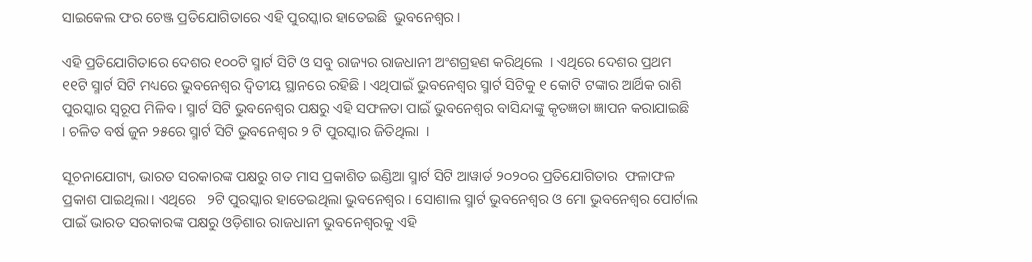ସାଇକେଲ ଫର ଚେଞ୍ଜ ପ୍ରତିଯୋଗିତାରେ ଏହି ପୁରସ୍କାର ହାତେଇଛି  ଭୁବନେଶ୍ୱର ।

ଏହି ପ୍ରତିଯୋଗିତାରେ ଦେଶର ୧୦୦ଟି ସ୍ମାର୍ଟ ସିଟି ଓ ସବୁ ରାଜ୍ୟର ରାଜଧାନୀ ଅଂଶଗ୍ରହଣ କରିଥିଲେ  । ଏଥିରେ ଦେଶର ପ୍ରଥମ ୧୧ଟି ସ୍ମାର୍ଟ ସିଟି ମଧ୍ୟରେ ଭୁବନେଶ୍ୱର ଦ୍ୱିତୀୟ ସ୍ଥାନରେ ରହିଛି । ଏଥିପାଇଁ ଭୁବନେଶ୍ୱର ସ୍ମାର୍ଟ ସିଟିକୁ ୧ କୋଟି ଟଙ୍କାର ଆର୍ଥିକ ରାଶି ପୁରସ୍କାର ସ୍ୱରୂପ ମିଳିବ । ସ୍ମାର୍ଟ ସିଟି ଭୁବନେଶ୍ୱର ପକ୍ଷରୁ ଏହି ସଫଳତା ପାଇଁ ଭୁବନେଶ୍ୱର ବାସିନ୍ଦାଙ୍କୁ କୃତଜ୍ଞତା ଜ୍ଞାପନ କରାଯାଇଛି  । ଚଳିତ ବର୍ଷ ଜୁନ ୨୫ରେ ସ୍ମାର୍ଟ ସିଟି ଭୁବନେଶ୍ୱର ୨ ଟି ପୁରସ୍କାର ଜିତିଥିଲା  ।

ସୂଚନାଯୋଗ୍ୟ, ଭାରତ ସରକାରଙ୍କ ପକ୍ଷରୁ ଗତ ମାସ ପ୍ରକାଶିତ ଇଣ୍ଡିଆ ସ୍ମାର୍ଟ ସିଟି ଆୱାର୍ଡ ୨୦୨୦ର ପ୍ରତିଯୋଗିତାର  ଫଳାଫଳ ପ୍ରକାଶ ପାଇଥିଲା। ଏଥିରେ   ୨ଟି ପୁରସ୍କାର ହାତେଇଥିଲା ଭୁବନେଶ୍ୱର । ସୋଶାଲ ସ୍ମାର୍ଟ ଭୁବନେଶ୍ୱର ଓ ମୋ ଭୁବନେଶ୍ୱର ପୋର୍ଟାଲ ପାଇଁ ଭାରତ ସରକାରଙ୍କ ପକ୍ଷରୁ ଓଡ଼ିଶାର ରାଜଧାନୀ ଭୁବନେଶ୍ୱରକୁ ଏହି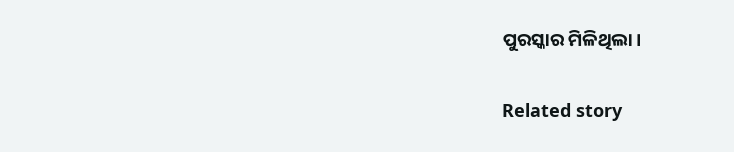ପୁରସ୍କାର ମିଳିଥିଲା।

Related story